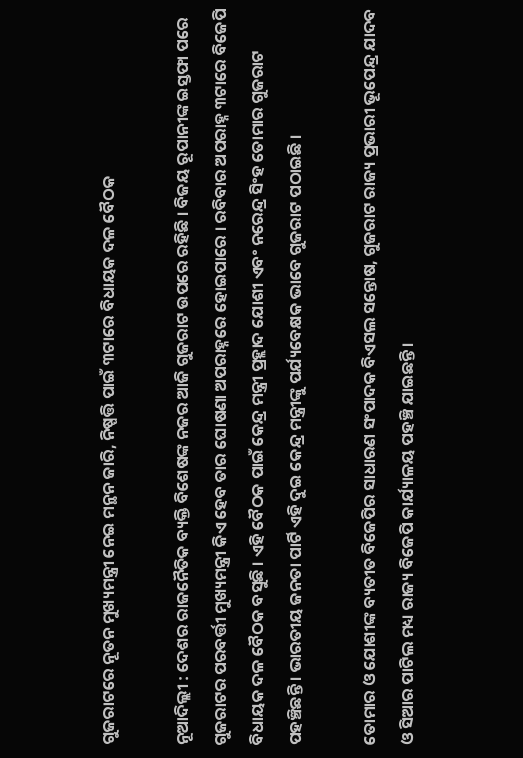ଗୁଜରାଟରେ ନୂତନ ମୁଖ୍ୟମନ୍ତ୍ରୀ ନେଇ ମନ୍ଥନ ଜାରି, ନିଷ୍ପତ୍ତି ପାଇଁ ୩ଟାରେ ବିଧାୟକ ଦଳ ବୈଠକ

ନୂଆଦିଲ୍ଲୀ : ଦେଶର ରାଜନୈତିକ ବ୍ୟକ୍ତି ବିଶେଷଙ୍କ ନଜର ଆଜି ଗୁଜରାଟ ଉପରେ ରହିଛି । ବିଜୟ ରୂପାନୀଙ୍କ ଇସ୍ତଫା ପରେ ଗୁଜରାଟର ପରବର୍ତ୍ତୀ ମୁଖ୍ୟମନ୍ତ୍ରୀ କିଏ ହେବ ତାର ଘୋଷଣା ଅପରାହ୍ନରେ ହୋଇପାରେ । ରବିବାର ଅପରାହ୍ନ ୩ଟାରେ ବିଜେପି ବିଧାୟକ ଦଳ ବୈଠକ ବସୁଛି । ଏହି ବୈଠକ ପାଇଁ କେନ୍ଦ୍ର ମନ୍ତ୍ରୀ ପ୍ରହ୍ଲାଦ ଯୋଶୀ ଏବଂ ନରେନ୍ଦ୍ର ସିଂହ ତୋମାର ଗୁଜରାଟ ପହଞ୍ଚିଛନ୍ତି । ଭାରତୀୟ ଜନତା ପାର୍ଟି ଏହି ଦୁଇ କେନ୍ଦ୍ର ମନ୍ତ୍ରୀଙ୍କୁ ପର୍ଯ୍ୟବେକ୍ଷକ ଭାବେ ଗୁଜରାଟ ପଠାଇଛି ।

ତୋମାର ଓ ଯୋଶୀଙ୍କ ବ୍ୟତୀତ ବିଜେପିର ସାଧାରଣ ସଂପାଦକ ବିଏସଲ ସନ୍ତୋଷ, ଗୁଜରାଟ ରାଜ୍ୟ ପ୍ରଭାରୀ ଭୂପେନ୍ଦ୍ର ଯାଦବ ଓ ସିଆର ପାଟିଲ ମଧ୍ୟ ରାଜ୍ୟ ବିଜେପି କାର୍ଯ୍ୟାଳୟ ପହଞ୍ଚି ଯାଇଛନ୍ତି ।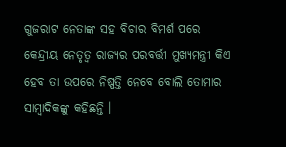ଗୁଜରାଟ ନେତାଙ୍କ ସହ ବିଚାର ବିମର୍ଶ ପରେ କେନ୍ଦ୍ରୀୟ ନେତୃତ୍ୱ ରାଜ୍ୟର ପରବର୍ତ୍ତୀ ମୁଖ୍ୟମନ୍ତ୍ରୀ କିଏ ହେବ ତା ଉପରେ ନିଷ୍ପତ୍ତି ନେବେ ବୋଲି ତୋମାର ସାମ୍ବାଦିକଙ୍କୁ କହିଛନ୍ତି ।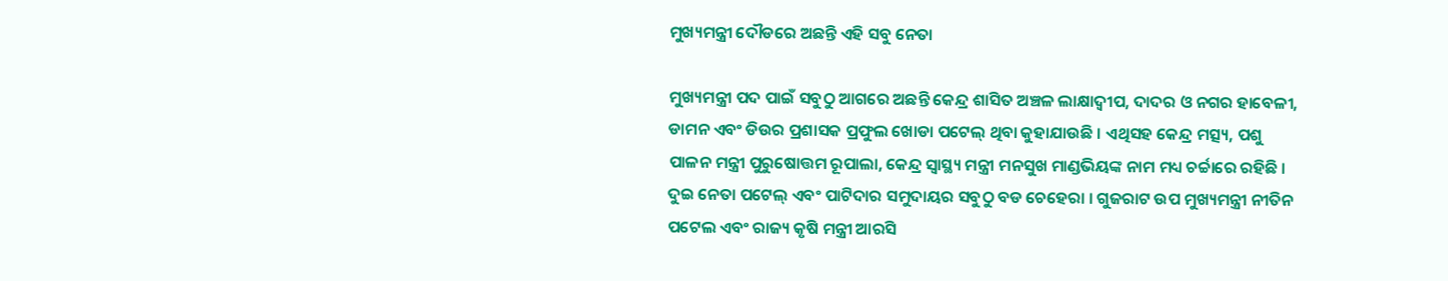ମୁଖ୍ୟମନ୍ତ୍ରୀ ଦୌଡରେ ଅଛନ୍ତି ଏହି ସବୁ ନେତା

ମୁଖ୍ୟମନ୍ତ୍ରୀ ପଦ ପାଇଁ ସବୁଠୁ ଆଗରେ ଅଛନ୍ତି କେନ୍ଦ୍ର ଶାସିତ ଅଞ୍ଚଳ ଲାକ୍ଷାଦ୍ୱୀପ, ଦାଦର ଓ ନଗର ହାବେଳୀ, ଡାମନ ଏବଂ ଡିଉର ପ୍ରଶାସକ ପ୍ରଫୁଲ ଖୋଡା ପଟେଲ୍ ଥିବା କୁହାଯାଉଛି । ଏଥିସହ କେନ୍ଦ୍ର ମତ୍ସ୍ୟ, ପଶୁ ପାଳନ ମନ୍ତ୍ରୀ ପୁରୁଷୋତ୍ତମ ରୂପାଲା, କେନ୍ଦ୍ର ସ୍ୱାସ୍ଥ୍ୟ ମନ୍ତ୍ରୀ ମନସୁଖ ମାଣ୍ଡଭିୟଙ୍କ ନାମ ମଧ୍ୟ ଚର୍ଚ୍ଚାରେ ରହିଛି । ଦୁଇ ନେତା ପଟେଲ୍ ଏବଂ ପାଟିଦାର ସମୁଦାୟର ସବୁଠୁ ବଡ ଚେହେରା । ଗୁଜରାଟ ଉପ ମୁଖ୍ୟମନ୍ତ୍ରୀ ନୀତିନ ପଟେଲ ଏବଂ ରାଜ୍ୟ କୃଷି ମନ୍ତ୍ରୀ ଆରସି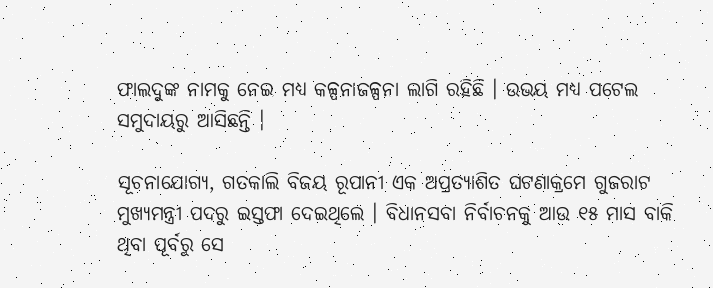ଫାଲଦୁଙ୍କ ନାମକୁ ନେଇ ମଧ୍ୟ କଳ୍ପନାଜଳ୍ପନା ଲାଗି ରହିଛି । ଉଭୟ ମଧ୍ୟ ପଟେଲ ସମୁଦାୟରୁ ଆସିଛନ୍ତି ।

ସୂଚନାଯୋଗ୍ୟ, ଗତକାଲି ବିଜୟ ରୂପାନୀ ଏକ ଅପ୍ରତ୍ୟାଶିତ ଘଟଣାକ୍ରମେ ଗୁଜରାଟ ମୁଖ୍ୟମନ୍ତ୍ରୀ ପଦରୁ ଇସ୍ତଫା ଦେଇଥିଲେ । ବିଧାନସବା ନିର୍ବାଚନକୁ ଆଉ ୧୫ ମାସ ବାକି ଥିବା ପୂର୍ବରୁ ସେ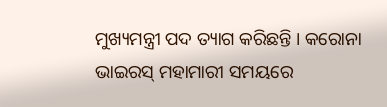ମୁଖ୍ୟମନ୍ତ୍ରୀ ପଦ ତ୍ୟାଗ କରିଛନ୍ତି । କରୋନା ଭାଇରସ୍ ମହାମାରୀ ସମୟରେ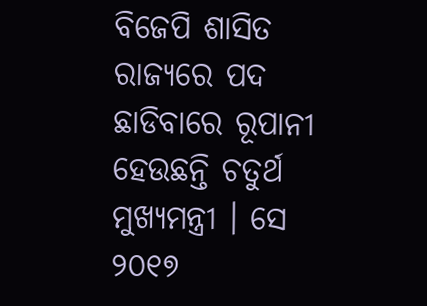ବିଜେପି ଶାସିତ ରାଜ୍ୟରେ ପଦ ଛାଡିବାରେ ରୂପାନୀ ହେଉଛନ୍ତି ଚତୁର୍ଥ ମୁଖ୍ୟମନ୍ତ୍ରୀ । ସେ ୨୦୧୭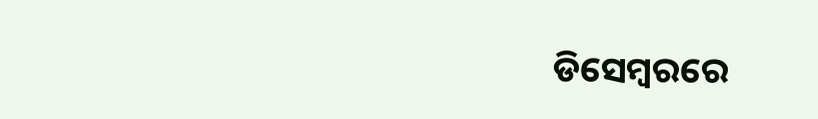ଡିସେମ୍ବରରେ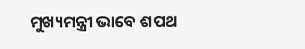ମୁଖ୍ୟମନ୍ତ୍ରୀ ଭାବେ ଶପଥ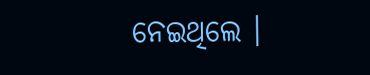ନେଇଥିଲେ ।